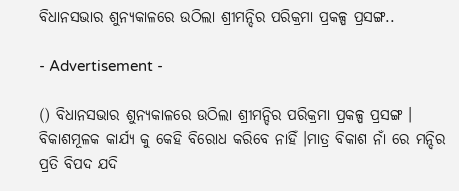ବିଧାନସଭାର ଶୁନ୍ୟକାଳରେ ଉଠିଲା ଶ୍ରୀମନ୍ଦିର ପରିକ୍ରମା ପ୍ରକଳ୍ପ ପ୍ରସଙ୍ଗ..

- Advertisement -

() ବିଧାନସଭାର ଶୁନ୍ୟକାଳରେ ଉଠିଲା ଶ୍ରୀମନ୍ଦିର ପରିକ୍ରମା ପ୍ରକଳ୍ପ ପ୍ରସଙ୍ଗ । ବିକାଶମୂଳକ କାର୍ଯ୍ୟ କୁ କେହି ବିରୋଧ କରିବେ ନାହିଁ ।ମାତ୍ର ବିକାଶ ନାଁ ରେ ମନ୍ଦିର ପ୍ରତି ବିପଦ ଯଦି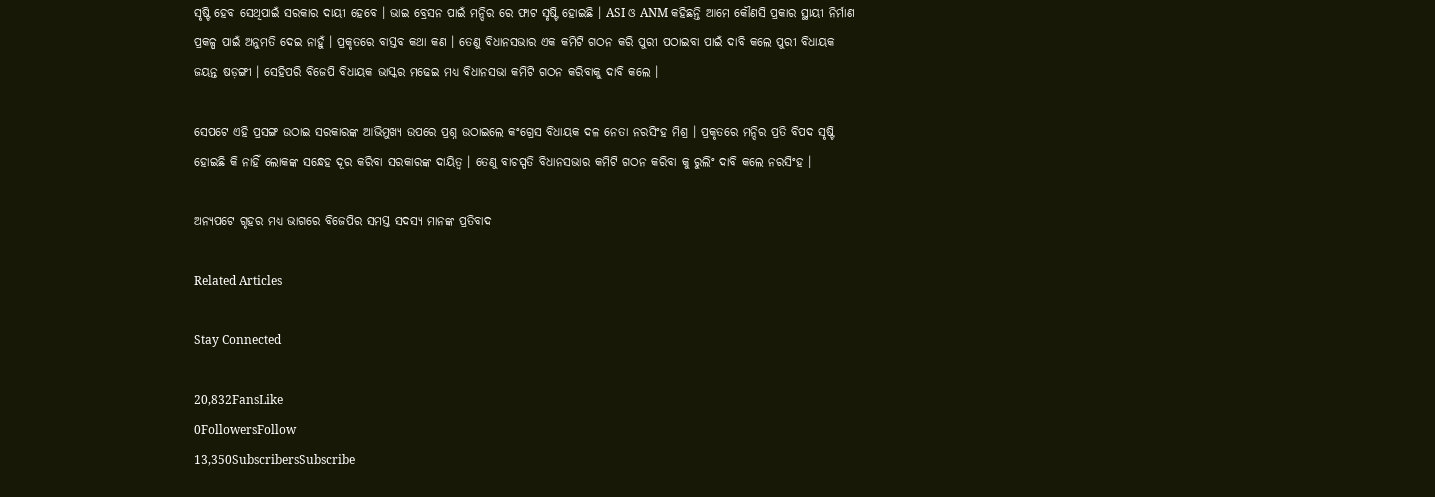ସୃଷ୍ଟି ହେବ ସେଥିପାଇଁ ସରକାର ଦାୟୀ ହେବେ । ଭାଇ ବ୍ରେସନ ପାଇଁ ମନ୍ଦିର ରେ ଫାଟ ସୃଷ୍ଟି ହୋଇଛି । ASI ଓ ANM କହିଛନ୍ତି ଆମେ କୌଣସି ପ୍ରକାର ସ୍ଥାୟୀ ନିର୍ମାଣ ପ୍ରକଳ୍ପ ପାଇଁ ଅନୁମତି ଦେଇ ନାହୁଁ । ପ୍ରକୃତରେ ବାସ୍ତବ କଥା କଣ । ତେଣୁ ବିଧାନସଭାର ଏକ କମିଟି ଗଠନ କରି ପୁରୀ ପଠାଇବା ପାଇଁ ଦାବି କଲେ ପୁରୀ ବିଧାୟକ ଜୟନ୍ତ ଷଡ଼ଙ୍ଗୀ । ସେହିପରି ବିଜେପି ବିଧାୟକ ଭାସ୍କର ମଢେଇ ମଧ୍ୟ ବିଧାନସଭା କମିଟି ଗଠନ କରିବାକୁ ଦାବି କଲେ ।

ସେପଟେ ଏହି ପ୍ରସଙ୍ଗ ଉଠାଇ ସରକାରଙ୍କ ଆଭିମୁଖ୍ୟ ଉପରେ ପ୍ରଶ୍ନ ଉଠାଇଲେ କଂଗ୍ରେସ ବିଧାୟକ ଦଳ ନେତା ନରସିଂହ ମିଶ୍ର । ପ୍ରକୃତରେ ମନ୍ଦିର ପ୍ରତି ବିପଦ ସୃଷ୍ଟି ହୋଇଛି କି ନାହିଁ ଲୋକଙ୍କ ସନ୍ଧେହ ଦୂର କରିବା ସରକାରଙ୍କ ଦାୟିତ୍ୱ । ତେଣୁ ବାଚସ୍ପତି ବିଧାନସଭାର କମିଟି ଗଠନ କରିବା କୁ ରୁଲିଂ ଦାବି କଲେ ନରସିଂହ ।

ଅନ୍ୟପଟେ ଗୃହର ମଧ୍ୟ ଭାଗରେ ବିଜେପିର ସମସ୍ତ ସଦସ୍ୟ ମାନଙ୍କ ପ୍ରତିବାଦ

Related Articles

Stay Connected

20,832FansLike
0FollowersFollow
13,350SubscribersSubscribe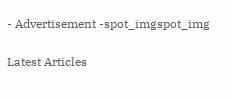- Advertisement -spot_imgspot_img

Latest Articles